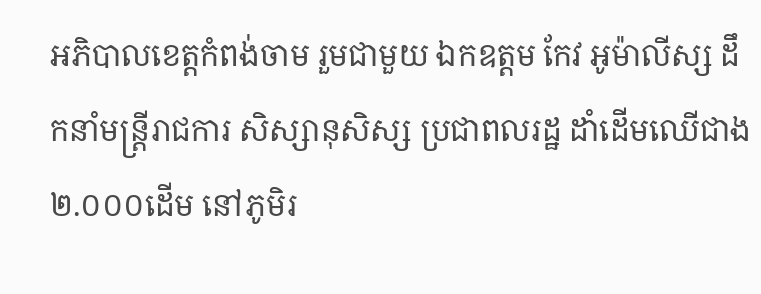អភិបាលខេត្តកំពង់ចាម រួមជាមួយ ឯកឧត្តម កែវ អូម៉ាលីស្ស ដឹកនាំមន្ត្រីរាជការ សិស្សានុសិស្ស ប្រជាពលរដ្ឋ ដាំដើមឈើជាង ២.០០០ដើម នៅភូមិរ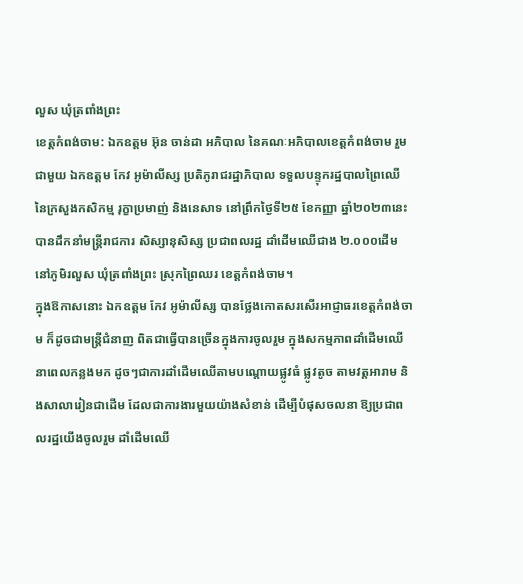លួស ឃុំត្រពាំងព្រះ
ខេត្តកំពង់ចាម: ឯកឧត្តម អ៊ុន ចាន់ដា អភិបាល នៃគណៈអភិបាលខេត្តកំពង់ចាម រួមជាមួយ ឯកឧត្តម កែវ អូម៉ាលីស្ស ប្រតិភូរាជរដ្ឋាភិបាល ទទួលបន្ទុករដ្ឋបាលព្រៃឈើ នៃក្រសួងកសិកម្ម រុក្ខាប្រមាញ់ និងនេសាទ នៅព្រឹកថ្ងៃទី២៥ ខែកញ្ញា ឆ្នាំ២០២៣នេះ បានដឹកនាំមន្ត្រីរាជការ សិស្សានុសិស្ស ប្រជាពលរដ្ឋ ដាំដើមឈើជាង ២.០០០ដើម នៅភូមិរលួស ឃុំត្រពាំងព្រះ ស្រុកព្រៃឈរ ខេត្តកំពង់ចាម។
ក្នុងឱកាសនោះ ឯកឧត្តម កែវ អូម៉ាលីស្ស បានថ្លែងកោតសរសើរអាជ្ញាធរខេត្តកំពង់ចាម ក៏ដូចជាមន្ត្រីជំនាញ ពិតជាធ្វើបានច្រើនក្នុងការចូលរួម ក្នុងសកម្មភាពដាំដើមឈើ នាពេលកន្លងមក ដូចៗជាការដាំដើមឈើតាមបណ្ដោយផ្លូវធំ ផ្លូវតូច តាមវត្តអារាម និងសាលារៀនជាដើម ដែលជាការងារមួយយ៉ាងសំខាន់ ដើម្បីបំផុសចលនា ឱ្យប្រជាពលរដ្ឋយើងចូលរួម ដាំដើមឈើ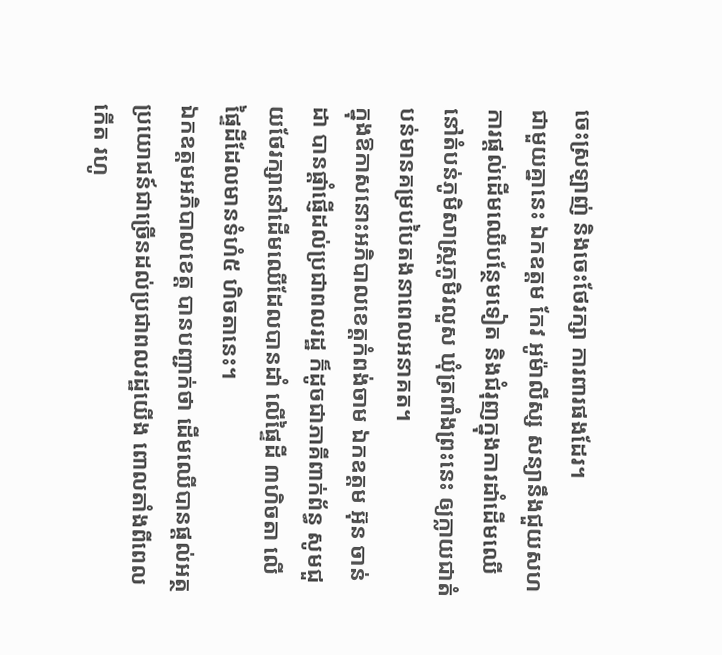ចេះស្រឡាញ់ និងចេះថែរក្សា ការពារផងដែរ។
ជាមួយគ្នានេះ ឯកឧត្តម កែវ អូម៉ាលីស្ស សន្យានឹងជួយសហការផ្តល់ដើមឈើបន្ថែមទៀត និងជំរុញក្នុងការដាំដើមឈើនៅតំបន់ភូមិសាស្ត្រភូមិរលួស ឃុំត្រពាំងព្រះនេះ ឲ្យក្លាយជាតំបន់មានគម្របបៃតងនាពេលអនាគត។
ក្នុងឱកាសនោះអភិបាលខេត្តកំពង់ចាម ឯកឧត្តម អ៊ុន ចាន់ដា បានផ្ដាំផ្ញើដល់ប្រជាពលរដ្ឋ ក៏ដូចជាភាគីពាក់ព័ន្ធ សូមជួយថែរក្សានៅដើមឈើដែលបានដាំ លើផ្ទៃដី ៣ហិចតា លើផ្ទៃដីដែលមានទំហំ៥ ហិចតានេះ។
ឯកឧត្តមអភិបាលខេត្ត បានបញ្ជាក់ថា ដើមឈើបានផ្ដល់អត្ថប្រយោជន៍ជាច្រើនដល់ប្រជាពលរដ្ឋយើង ពោលតាំងពីពេលកើត រហូ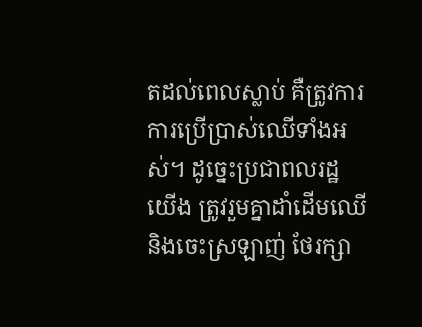តដល់ពេលស្លាប់ គឺត្រូវការការប្រើប្រាស់ឈើទាំងអស់។ ដូច្នេះប្រជាពលរដ្ឋយើង ត្រូវរួមគ្នាដាំដើមឈើ និងចេះស្រឡាញ់ ថែរក្សា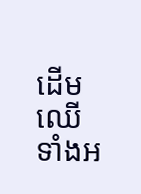ដើមឈើទាំងអ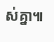ស់គ្នា៕